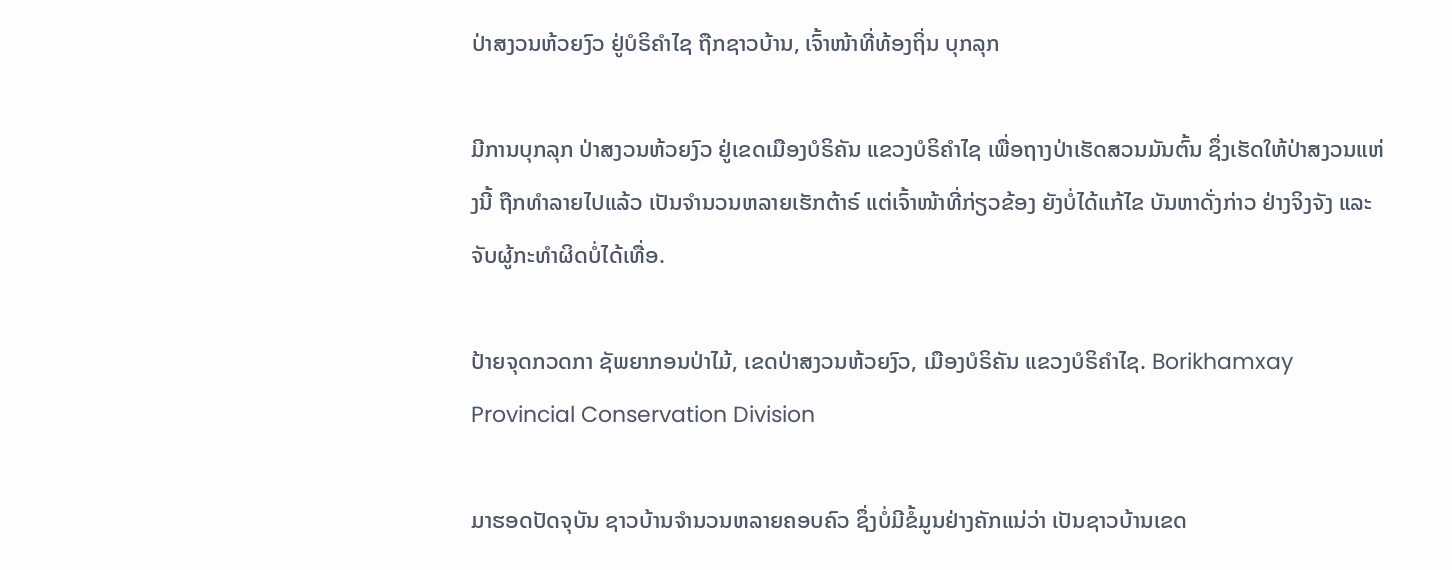ປ່າສງວນຫ້ວຍງົວ ຢູ່ບໍຣິຄຳໄຊ ຖືກຊາວບ້ານ, ເຈົ້າໜ້າທີ່ທ້ອງຖິ່ນ ບຸກລຸກ

ມີການບຸກລຸກ ປ່າສງວນຫ້ວຍງົວ ຢູ່ເຂດເມືອງບໍຣິຄັນ ແຂວງບໍຣິຄຳໄຊ ເພື່ອຖາງປ່າເຮັດສວນມັນຕົ້ນ ຊຶ່ງເຮັດໃຫ້ປ່າສງວນແຫ່ງນີ້ ຖືກທຳລາຍໄປແລ້ວ ເປັນຈຳນວນຫລາຍເຮັກຕ້າຣ໌ ແຕ່ເຈົ້າໜ້າທີ່ກ່ຽວຂ້ອງ ຍັງບໍ່ໄດ້ແກ້ໄຂ ບັນຫາດັ່ງກ່າວ ຢ່າງຈິງຈັງ ແລະຈັບຜູ້ກະທຳຜິດບໍ່ໄດ້ເທື່ອ.

ປ້າຍຈຸດກວດກາ ຊັພຍາກອນປ່າໄມ້, ເຂດປ່າສງວນຫ້ວຍງົວ, ເມືອງບໍຣິຄັນ ແຂວງບໍຣິຄຳໄຊ. Borikhamxay Provincial Conservation Division

ມາຮອດປັດຈຸບັນ ຊາວບ້ານຈຳນວນຫລາຍຄອບຄົວ ຊຶ່ງບໍ່ມີຂໍ້ມູນຢ່າງຄັກແນ່ວ່າ ເປັນຊາວບ້ານເຂດ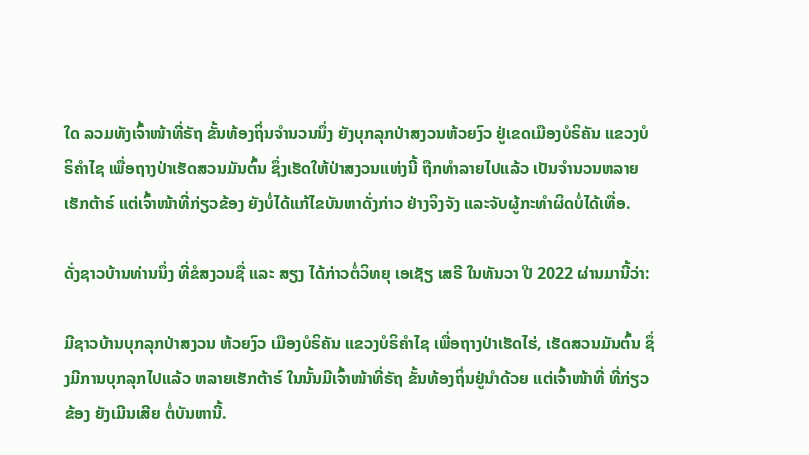ໃດ ລວມທັງເຈົ້າໜ້າທີ່ຣັຖ ຂັ້ນທ້ອງຖິ່ນຈຳນວນນຶ່ງ ຍັງບຸກລຸກປ່າສງວນຫ້ວຍງົວ ຢູ່ເຂດເມືອງບໍຣິຄັນ ແຂວງບໍຣິຄຳໄຊ ເພື່ອຖາງປ່າເຮັດສວນມັນຕົ້ນ ຊຶ່ງເຮັດໃຫ້ປ່າສງວນແຫ່ງນີ້ ຖືກທຳລາຍໄປແລ້ວ ເປັນຈຳນວນຫລາຍເຮັກຕ້າຣ໌ ແຕ່ເຈົ້າໜ້າທີ່ກ່ຽວຂ້ອງ ຍັງບໍ່ໄດ້ແກ້ໄຂບັນຫາດັ່ງກ່າວ ຢ່າງຈິງຈັງ ແລະຈັບຜູ້ກະທຳຜິດບໍ່ໄດ້ເທື່ອ.

ດັ່ງຊາວບ້ານທ່ານນຶ່ງ ທີ່ຂໍສງວນຊື່ ແລະ ສຽງ ໄດ້ກ່າວຕໍ່ວິທຍຸ ເອເຊັຽ ເສຣີ ໃນທັນວາ ປີ 2022 ຜ່ານມານີ້ວ່າ:

ມີຊາວບ້ານບຸກລຸກປ່າສງວນ ຫ້ວຍງົວ ເມືອງບໍຣິຄັນ ແຂວງບໍຣິຄຳໄຊ ເພື່ອຖາງປ່າເຮັດໄຮ່, ເຮັດສວນມັນຕົ້ນ ຊຶ່ງມີການບຸກລຸກໄປແລ້ວ ຫລາຍເຮັກຕ້າຣ໌ ໃນນັ້ນມີເຈົ້າໜ້າທີ່ຣັຖ ຂັ້ນທ້ອງຖິ່ນຢູ່ນຳດ້ວຍ ແຕ່ເຈົ້າໜ້າທີ່ ທີ່ກ່ຽວຂ້ອງ ຍັງເມີນເສີຍ ຕໍ່ບັນຫານີ້.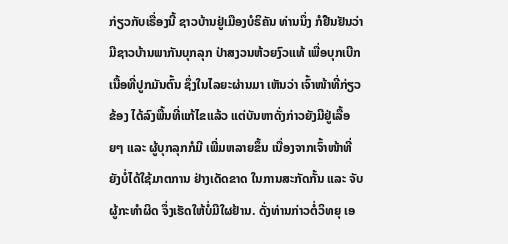ກ່ຽວກັບເຣື່ອງນີ້ ຊາວບ້ານຢູ່ເມືອງບໍຣິຄັນ ທ່ານນຶ່ງ ກໍຢືນຢັນວ່າ ມີຊາວບ້ານພາກັນບຸກລຸກ ປ່າສງວນຫ້ວຍງົວແທ້ ເພື່ອບຸກເບີກເນື້ອທີ່ປູກມັນຕົ້ນ ຊຶ່ງໃນໄລຍະຜ່ານມາ ເຫັນວ່າ ເຈົ້າໜ້າທີ່ກ່ຽວຂ້ອງ ໄດ້ລົງພື້ນທີ່ແກ້ໄຂແລ້ວ ແຕ່ບັນຫາດັ່ງກ່າວຍັງມີຢູ່ເລື້ອຍໆ ແລະ ຜູ້ບຸກລຸກກໍມີ ເພີ່ມຫລາຍຂຶ້ນ ເນື່ອງຈາກເຈົ້າໜ້າທີ່ຍັງບໍ່ໄດ້ໃຊ້ມາຕການ ຢ່າງເດັດຂາດ ໃນການສະກັດກັ້ນ ແລະ ຈັບຜູ້ກະທຳຜິດ ຈຶ່ງເຮັດໃຫ້ບໍ່ມີໃຜຢ້ານ. ດັ່ງທ່ານກ່າວຕໍ່ວິທຍຸ ເອ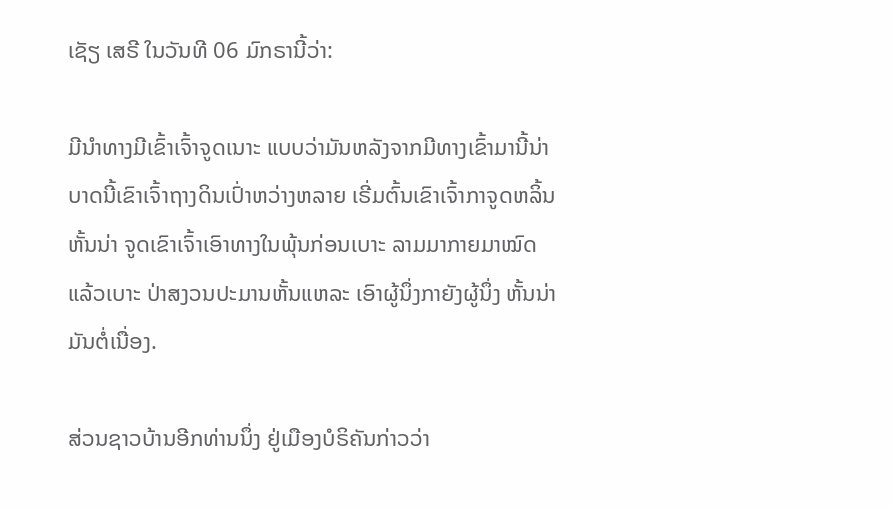ເຊັຽ ເສຣີ ໃນວັນທີ 06 ມົກຣານີ້ວ່າ:

ມີນຳທາງມີເຂົ້າເຈົ້າຈູດເນາະ ແບບວ່າມັນຫລັງຈາກມີທາງເຂົ້າມານີ້ນ່າ ບາດນີ້ເຂົາເຈົ້າຖາງດິນເປົ່າຫວ່າງຫລາຍ ເຣີ່ມຕົ້ນເຂົາເຈົ້າກາຈູດຫລິ້ນຫັ້ນນ່າ ຈູດເຂົາເຈົ້າເອົາທາງໃນພຸ້ນກ່ອນເບາະ ລາມມາກາຍມາໝົດແລ້ວເບາະ ປ່າສງວນປະມານຫັ້ນແຫລະ ເອົາຜູ້ນຶ່ງກາຍັງຜູ້ນຶ່ງ ຫັ້ນນ່າມັນຕໍ່ເນື່ອງ.

ສ່ວນຊາວບ້ານອີກທ່ານນຶ່ງ ຢູ່ເມືອງບໍຣິຄັນກ່າວວ່າ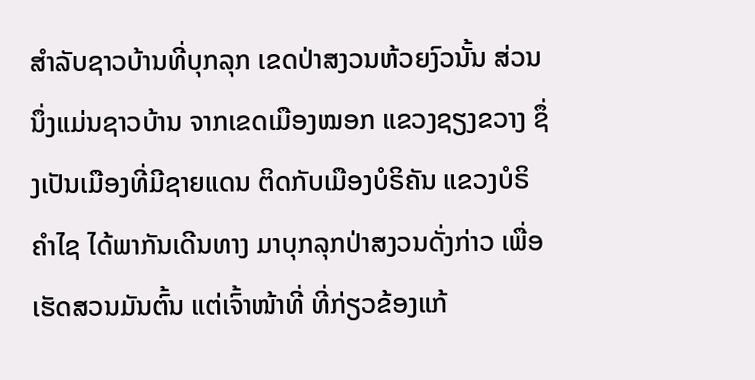ສຳລັບຊາວບ້ານທີ່ບຸກລຸກ ເຂດປ່າສງວນຫ້ວຍງົວນັ້ນ ສ່ວນນຶ່ງແມ່ນຊາວບ້ານ ຈາກເຂດເມືອງໝອກ ແຂວງຊຽງຂວາງ ຊຶ່ງເປັນເມືອງທີ່ມີຊາຍແດນ ຕິດກັບເມືອງບໍຣິຄັນ ແຂວງບໍຣິຄຳໄຊ ໄດ້ພາກັນເດີນທາງ ມາບຸກລຸກປ່າສງວນດັ່ງກ່າວ ເພື່ອເຮັດສວນມັນຕົ້ນ ແຕ່ເຈົ້າໜ້າທີ່ ທີ່ກ່ຽວຂ້ອງແກ້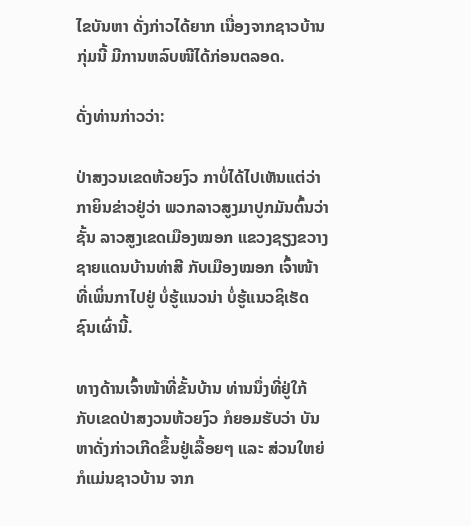ໄຂບັນຫາ ດັ່ງກ່າວໄດ້ຍາກ ເນື່ອງຈາກຊາວບ້ານກຸ່ມນີ້ ມີການຫລົບໜີໄດ້ກ່ອນຕລອດ.

ດັ່ງທ່ານກ່າວວ່າ:

ປ່າສງວນເຂດຫ້ວຍງົວ ກາບໍ່ໄດ້ໄປເຫັນແຕ່ວ່າ ກາຍິນຂ່າວຢູ່ວ່າ ພວກລາວສູງມາປູກມັນຕົ້ນວ່າຊັ້ນ ລາວສູງເຂດເມືອງໝອກ ແຂວງຊຽງຂວາງ ຊາຍແດນບ້ານທ່າສີ ກັບເມືອງໝອກ ເຈົ້າໜ້າທີ່ເພິ່ນກາໄປຢູ່ ບໍ່ຮູ້ແນວນ່າ ບໍ່ຮູ້ແນວຊິເຮັດ ຊົນເຜົ່ານີ້.

ທາງດ້ານເຈົ້າໜ້າທີ່ຂັ້ນບ້ານ ທ່ານນຶ່ງທີ່ຢູ່ໃກ້ ກັບເຂດປ່າສງວນຫ້ວຍງົວ ກໍຍອມຮັບວ່າ ບັນຫາດັ່ງກ່າວເກີດຂຶ້ນຢູ່ເລື້ອຍໆ ແລະ ສ່ວນໃຫຍ່ກໍແມ່ນຊາວບ້ານ ຈາກ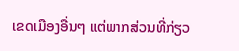ເຂດເມືອງອື່ນໆ ແຕ່ພາກສ່ວນທີ່ກ່ຽວ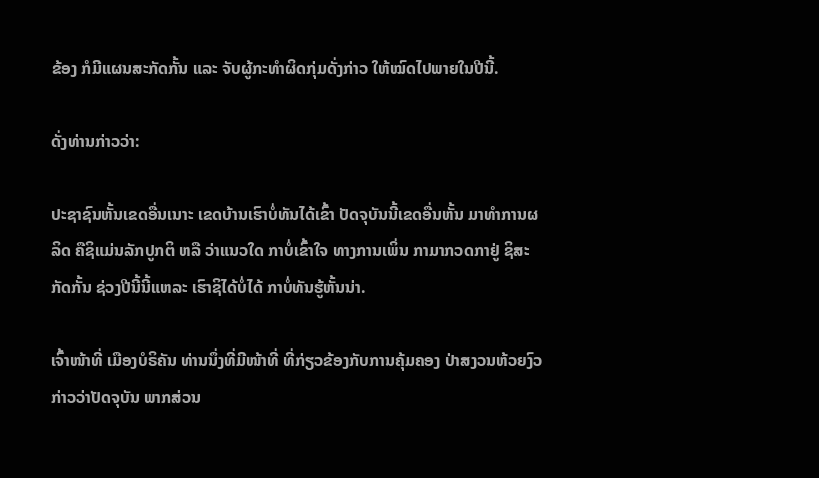ຂ້ອງ ກໍມີແຜນສະກັດກັ້ນ ແລະ ຈັບຜູ້ກະທຳຜິດກຸ່ມດັ່ງກ່າວ ໃຫ້ໝົດໄປພາຍໃນປີນີ້.

ດັ່ງທ່ານກ່າວວ່າ:

ປະຊາຊົນຫັ້ນເຂດອື່ນເນາະ ເຂດບ້ານເຮົາບໍ່ທັນໄດ້ເຂົ້າ ປັດຈຸບັນນີ້ເຂດອື່ນຫັ້ນ ມາທຳການຜລິດ ຄືຊິແມ່ນລັກປູກຕິ ຫລື ວ່າແນວໃດ ກາບໍ່ເຂົ້າໃຈ ທາງການເພິ່ນ ກາມາກວດກາຢູ່ ຊິສະກັດກັ້ນ ຊ່ວງປີນີ້ນີ້ແຫລະ ເຮົາຊິໄດ້ບໍ່ໄດ້ ກາບໍ່ທັນຮູ້ຫັ້ນນ່າ.

ເຈົ້າໜ້າທີ່ ເມືອງບໍຣິຄັນ ທ່ານນຶ່ງທີ່ມີໜ້າທີ່ ທີ່ກ່ຽວຂ້ອງກັບການຄຸ້ມຄອງ ປ່າສງວນຫ້ວຍງົວ ກ່າວວ່າປັດຈຸບັນ ພາກສ່ວນ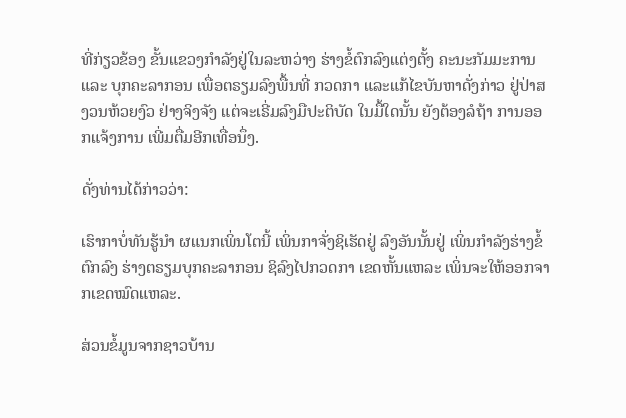ທີ່ກ່ຽວຂ້ອງ ຂັ້ນແຂວງກຳລັງຢູ່ໃນລະຫວ່າງ ຮ່າງຂໍ້ຕົກລົງແຕ່ງຕັ້ງ ຄະນະກັມມະການ ແລະ ບຸກຄະລາກອນ ເພື່ອຕຣຽມລົງພື້ນທີ່ ກວດກາ ແລະແກ້ໄຂບັນຫາດັ່ງກ່າວ ຢູ່ປ່າສງວນຫ້ວຍງົວ ຢ່າງຈິງຈັງ ແຕ່ຈະເຣີ່ມລົງມືປະຕິບັດ ໃນມື້ໃດນັ້ນ ຍັງຕ້ອງລໍຖ້າ ການອອກແຈ້ງການ ເພີ່ມຕື່ມອີກເທື່ອນຶ່ງ.

ດັ່ງທ່ານໄດ້ກ່າວວ່າ:

ເຮົາກາບໍ່ທັນຮູ້ນໍາ ຜແນກເພິ່ນໂຕນີ້ ເພິ່ນກາຈັ່ງຊິເຮັດຢູ່ ລົງອັນນັ້ນຢູ່ ເພິ່ນກຳລັງຮ່າງຂໍ້ຕົກລົງ ຮ່າງຕຣຽມບຸກຄະລາກອນ ຊິລົງໄປກວດກາ ເຂດຫັ້ນແຫລະ ເພິ່ນຈະໃຫ້ອອກຈາກເຂດໝົດແຫລະ.

ສ່ວນຂໍ້ມູນຈາກຊາວບ້ານ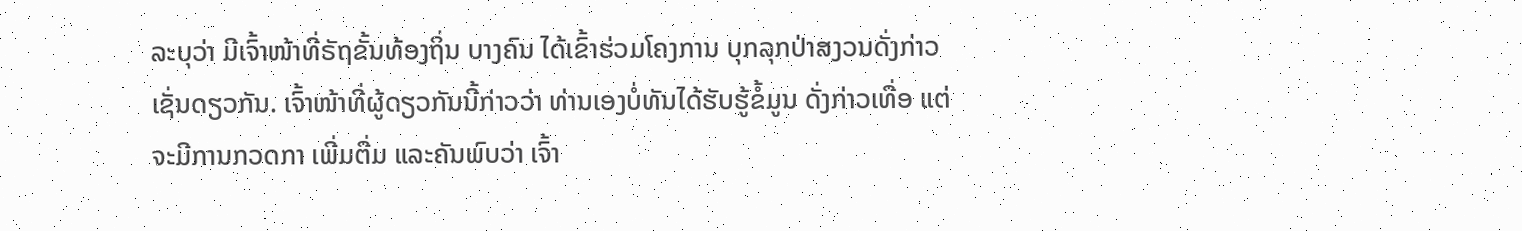ລະບຸວ່າ ມີເຈົ້າໜ້າທີ່ຣັຖຂັ້ນທ້ອງຖິ່ນ ບາງຄົນ ໄດ້ເຂົ້າຮ່ວມໂຄງການ ບຸກລຸກປ່າສງວນດັ່ງກ່າວ ເຊັ່ນດຽວກັນ. ເຈົ້າໜ້າທີ່ຜູ້ດຽວກັນນີ້ກ່າວວ່າ ທ່ານເອງບໍ່ທັນໄດ້ຮັບຮູ້ຂໍ້ມູນ ດັ່ງກ່າວເທື່ອ ແຕ່ຈະມີການກວດກາ ເພີ່ມຕື່ມ ແລະຄັນພົບວ່າ ເຈົ້າ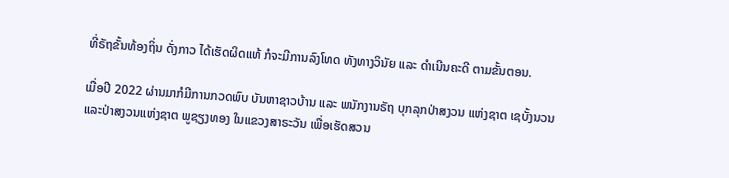ທີ່ຣັຖຂັ້ນທ້ອງຖິ່ນ ດັ່ງກາວ ໄດ້ເຮັດຜິດແທ້ ກໍຈະມີການລົງໂທດ ທັງທາງວິນັຍ ແລະ ດຳເນີນຄະດີ ຕາມຂັ້ນຕອນ.

ເມື່ອປີ 2022 ຜ່ານມາກໍມີການກວດພົບ ບັນຫາຊາວບ້ານ ແລະ ພນັກງານຣັຖ ບຸກລຸກປ່າສງວນ ແຫ່ງຊາຕ ເຊບັ້ງນວນ ແລະປ່າສງວນແຫ່ງຊາຕ ພູຊຽງທອງ ໃນແຂວງສາຣະວັນ ເພື່ອເຮັດສວນ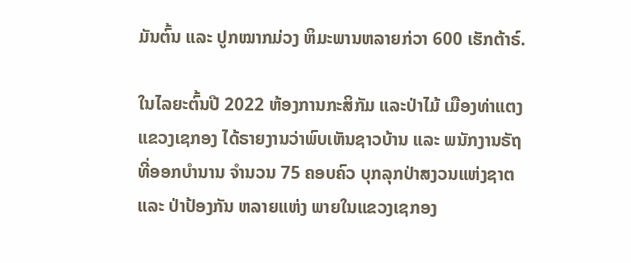ມັນຕົ້ນ ແລະ ປູກໝາກມ່ວງ ຫິມະພານຫລາຍກ່ວາ 600 ເຮັກຕ້າຣ໌.

ໃນໄລຍະຕົ້ນປີ 2022 ຫ້ອງການກະສິກັມ ແລະປ່າໄມ້ ເມືອງທ່າແຕງ ແຂວງເຊກອງ ໄດ້ຣາຍງານວ່າພົບເຫັນຊາວບ້ານ ແລະ ພນັກງານຣັຖ ທີ່ອອກບຳນານ ຈຳນວນ 75 ຄອບຄົວ ບຸກລຸກປ່າສງວນແຫ່ງຊາຕ ແລະ ປ່າປ້ອງກັນ ຫລາຍແຫ່ງ ພາຍໃນແຂວງເຊກອງ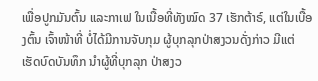ເພື່ອປູກມັນຕົ້ນ ແລະກາເຟ ໃນເນື້ອທີ່ທັງໝົດ 37 ເຮັກຕ້າຣ໌, ແຕ່ໃນເບື້ອງຕົ້ນ ເຈົ້າໜ້າທີ່ ບໍ່ໄດ້ມີການຈັບກຸມ ຜູ້ບຸກລຸກປ່າສງວນດັ່ງກ່າວ ມີແຕ່ເຮັດບົດບັນທຶກ ນຳຜູ້ທີ່ບຸກລຸກ ປ່າສງວ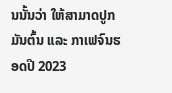ນນັ້ນວ່າ ໃຫ້ສາມາດປູກມັນຕົ້ນ ແລະ ກາເຟຈົນຮອດປີ 2023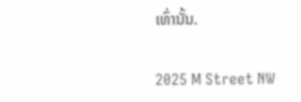ເທົ່ານັ້ນ.

2025 M Street NW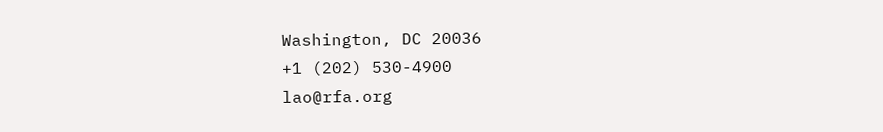Washington, DC 20036
+1 (202) 530-4900
lao@rfa.org